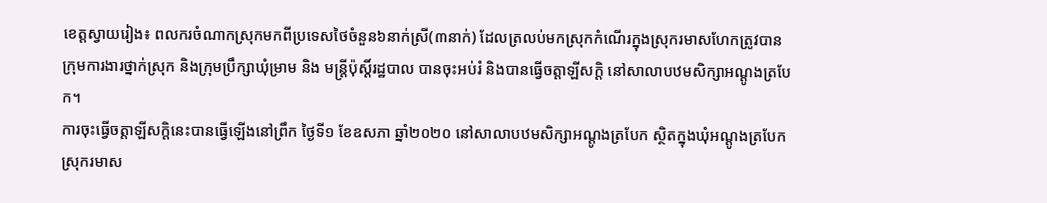ខេត្តស្វាយរៀង៖ ពលករចំណាកស្រុកមកពីប្រទេសថៃចំនួន៦នាក់ស្រី(៣នាក់) ដែលត្រលប់មកស្រុកកំណើរក្នុងស្រុករមាសហែកត្រូវបាន
ក្រុមការងារថ្នាក់ស្រុក និងក្រុមប្រឹក្សាឃុំម្រាម និង មន្រ្តីប៉ុស្តិ៍រដ្ឋបាល បានចុះអប់រំ និងបានធ្វើចត្តាឡីសក្ដិ នៅសាលាបឋមសិក្សាអណ្ដូងត្របែក។
ការចុះធ្វើចត្តាឡីសក្ដិនេះបានធ្វើឡើងនៅព្រឹក ថ្ងៃទី១ ខែឧសភា ឆ្នាំ២០២០ នៅសាលាបឋមសិក្សាអណ្ដូងត្របែក ស្ថិតក្នុងឃុំអណ្ដូងត្របែក ស្រុករមាស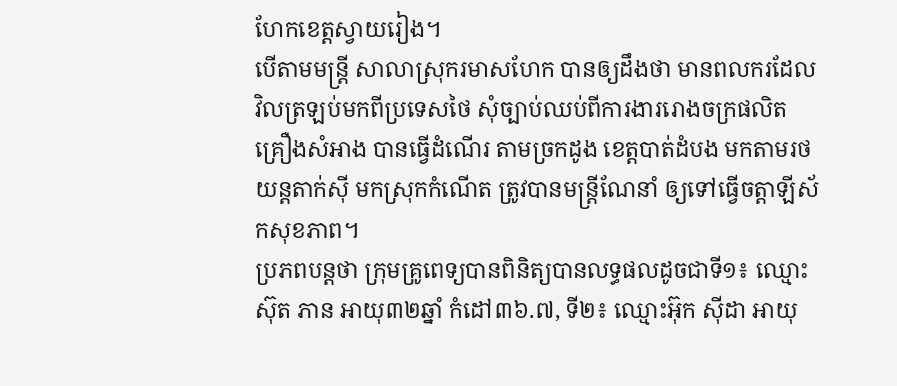ហែកខេត្តស្វាយរៀង។
បើតាមមន្ត្រី សាលាស្រុករមាសហែក បានឲ្យដឹងថា មានពលករដែលវិលត្រឡប់មកពីប្រទេសថៃ សុំច្បាប់ឈប់ពីការងាររោងចក្រផលិតគ្រឿងសំអាង បានធ្វើដំណើរ តាមច្រកដូង ខេត្តបាត់ដំបង មកតាមរថយន្តតាក់ស៊ី មកស្រុកកំណើត ត្រូវបានមន្ត្រីណែនាំ ឲ្យទៅធ្វើចត្តាឡីស័កសុខភាព។
ប្រភពបន្តថា ក្រុមគ្រូពេទ្យបានពិនិត្យបានលទ្ធផលដូចជាទី១៖ ឈ្មោះ ស៊ុត ភាន អាយុ៣២ឆ្នាំ កំដៅ៣៦.៧, ទី២៖ ឈ្មោះអ៊ុក ស៊ីដា អាយុ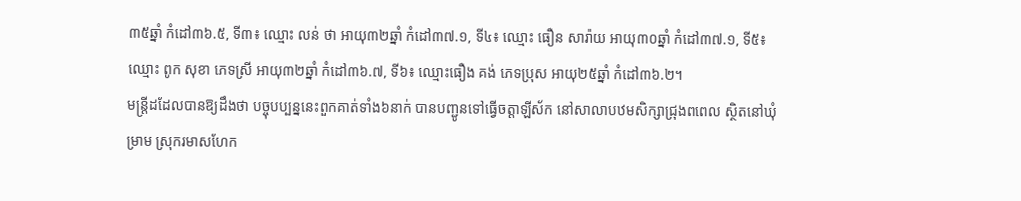៣៥ឆ្នាំ កំដៅ៣៦.៥, ទី៣៖ ឈ្មោះ លន់ ថា អាយុ៣២ឆ្នាំ កំដៅ៣៧.១, ទី៤៖ ឈ្មោះ ធឿន សារ៉ាយ អាយុ៣០ឆ្នាំ កំដៅ៣៧.១, ទី៥៖ ឈ្មោះ ពូក សុខា ភេទស្រី អាយុ៣២ឆ្នាំ កំដៅ៣៦.៧, ទី៦៖ ឈ្មោះធឿង គង់ ភេទប្រុស អាយុ២៥ឆ្នាំ កំដៅ៣៦.២។
មន្ត្រីដដែលបានឱ្យដឹងថា បច្ចុបប្បន្ននេះពួកគាត់ទាំង៦នាក់ បានបញ្ជូនទៅធ្វើចត្តាឡីស័ក នៅសាលាបឋមសិក្សាជ្រុងពពេល ស្ថិតនៅឃុំម្រាម ស្រុករមាសហែក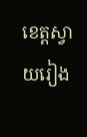ខេត្តស្វាយរៀង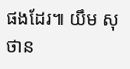ផងដែរ៕ យឹម សុថាន